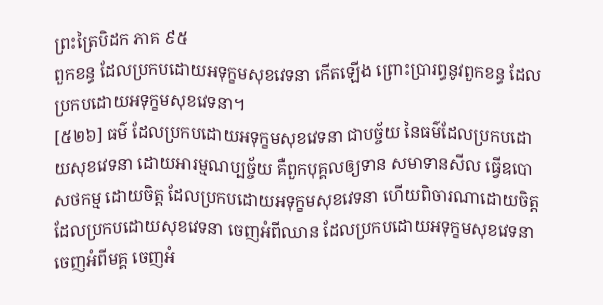ព្រះត្រៃបិដក ភាគ ៩៥
ពួកខន្ធ ដែលប្រកបដោយអទុក្ខមសុខវេទនា កើតឡើង ព្រោះប្រារព្ធនូវពួកខន្ធ ដែលប្រកបដោយអទុក្ខមសុខវេទនា។
[៥២៦] ធម៌ ដែលប្រកបដោយអទុក្ខមសុខវេទនា ជាបច្ច័យ នៃធម៌ដែលប្រកបដោយសុខវេទនា ដោយអារម្មណប្បច្ច័យ គឺពួកបុគ្គលឲ្យទាន សមាទានសីល ធ្វើឧបោសថកម្ម ដោយចិត្ត ដែលប្រកបដោយអទុក្ខមសុខវេទនា ហើយពិចារណាដោយចិត្ត ដែលប្រកបដោយសុខវេទនា ចេញអំពីឈាន ដែលប្រកបដោយអទុក្ខមសុខវេទនា ចេញអំពីមគ្គ ចេញអំ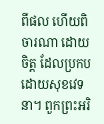ពីផល ហើយពិចារណា ដោយចិត្ត ដែលប្រកបដោយសុខវេទនា។ ពួកព្រះអរិ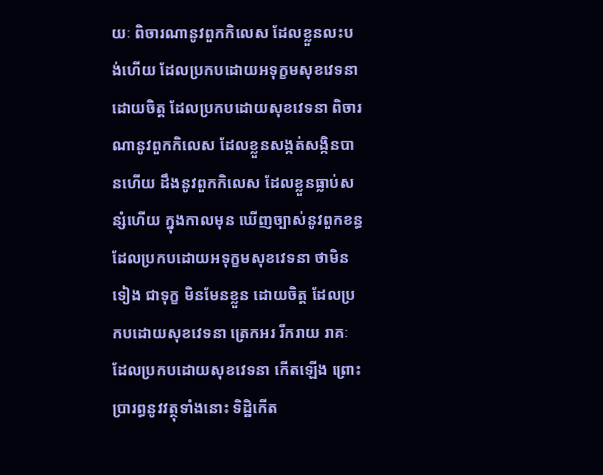យៈ ពិចារណានូវពួកកិលេស ដែលខ្លួនលះបង់ហើយ ដែលប្រកបដោយអទុក្ខមសុខវេទនា ដោយចិត្ត ដែលប្រកបដោយសុខវេទនា ពិចារណានូវពួកកិលេស ដែលខ្លួនសង្កត់សង្កិនបានហើយ ដឹងនូវពួកកិលេស ដែលខ្លួនធ្លាប់សន្សំហើយ ក្នុងកាលមុន ឃើញច្បាស់នូវពួកខន្ធ ដែលប្រកបដោយអទុក្ខមសុខវេទនា ថាមិនទៀង ជាទុក្ខ មិនមែនខ្លួន ដោយចិត្ត ដែលប្រកបដោយសុខវេទនា ត្រេកអរ រីករាយ រាគៈ ដែលប្រកបដោយសុខវេទនា កើតឡើង ព្រោះប្រារព្ធនូវវត្ថុទាំងនោះ ទិដ្ឋិកើត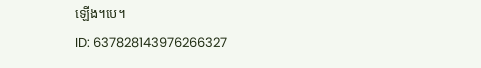ឡើង។បេ។
ID: 637828143976266327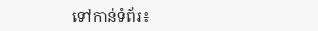ទៅកាន់ទំព័រ៖